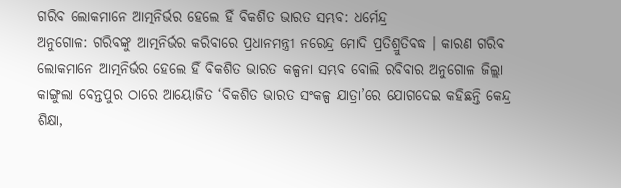ଗରିବ ଲୋକମାନେ ଆତ୍ମନିର୍ଭର ହେଲେ ହିଁ ବିକଶିତ ଭାରତ ସମ୍ଭବ: ଧର୍ମେନ୍ଦ୍ର
ଅନୁଗୋଳ: ଗରିବଙ୍କୁ ଆତ୍ମନିର୍ଭର କରିବାରେ ପ୍ରଧାନମନ୍ତ୍ରୀ ନରେନ୍ଦ୍ର ମୋଦି ପ୍ରତିଶ୍ରୁତିବଦ୍ଧ । କାରଣ ଗରିବ ଲୋକମାନେ ଆତ୍ମନିର୍ଭର ହେଲେ ହିଁ ବିକଶିତ ଭାରତ କଳ୍ପନା ସମ୍ଭବ ବୋଲି ରବିବାର ଅନୁଗୋଳ ଜିଲ୍ଲା କାଙ୍ଗୁଲା ବେନ୍ତପୁର ଠାରେ ଆୟୋଜିତ ‘ବିକଶିତ ଭାରତ ସଂକଳ୍ପ ଯାତ୍ରା’ରେ ଯୋଗଦେଇ କହିଛନ୍ତି କେନ୍ଦ୍ର ଶିକ୍ଷା,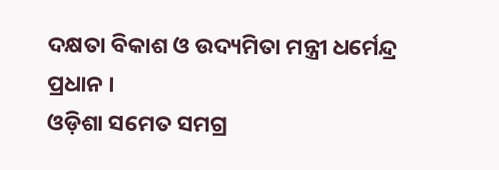ଦକ୍ଷତା ବିକାଶ ଓ ଉଦ୍ୟମିତା ମନ୍ତ୍ରୀ ଧର୍ମେନ୍ଦ୍ର ପ୍ରଧାନ ।
ଓଡ଼ିଶା ସମେତ ସମଗ୍ର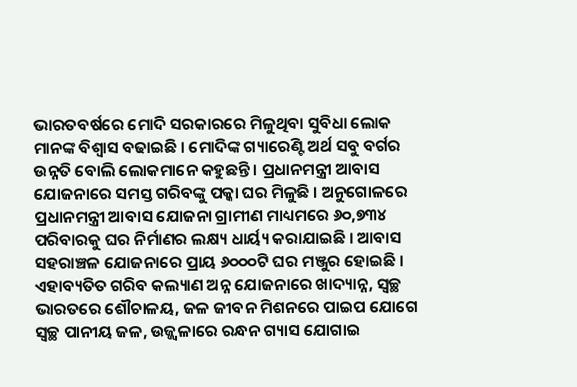ଭାରତବର୍ଷରେ ମୋଦି ସରକାରରେ ମିଳୁଥିବା ସୁବିଧା ଲୋକ ମାନଙ୍କ ବିଶ୍ୱାସ ବଢାଇଛି । ମୋଦିଙ୍କ ଗ୍ୟାରେଣ୍ଟି ଅର୍ଥ ସବୁ ବର୍ଗର ଉନ୍ନତି ବୋଲି ଲୋକମାନେ କହୁଛନ୍ତି । ପ୍ରଧାନମନ୍ତ୍ରୀ ଆବାସ ଯୋଜନାରେ ସମସ୍ତ ଗରିବଙ୍କୁ ପକ୍କା ଘର ମିଳୁଛି । ଅନୁଗୋଳରେ ପ୍ରଧାନମନ୍ତ୍ରୀ ଆବାସ ଯୋଜନା ଗ୍ରାମୀଣ ମାଧ୍ୟମରେ ୬୦,୭୩୪ ପରିବାରକୁ ଘର ନିର୍ମାଣର ଲକ୍ଷ୍ୟ ଧାର୍ୟ୍ୟ କରାଯାଇଛି । ଆବାସ ସହରାଞ୍ଚଳ ଯୋଜନାରେ ପ୍ରାୟ ୬୦୦୦ଟି ଘର ମଞ୍ଜୁର ହୋଇଛି । ଏହାବ୍ୟତିତ ଗରିବ କଲ୍ୟାଣ ଅନ୍ନ ଯୋଜନାରେ ଖାଦ୍ୟାନ୍ନ, ସ୍ୱଚ୍ଛ ଭାରତରେ ଶୌଚାଳୟ, ଜଳ ଜୀବନ ମିଶନରେ ପାଇପ ଯୋଗେ ସ୍ୱଚ୍ଛ ପାନୀୟ ଜଳ, ଉଜ୍ଜ୍ୱଳାରେ ରନ୍ଧନ ଗ୍ୟାସ ଯୋଗାଇ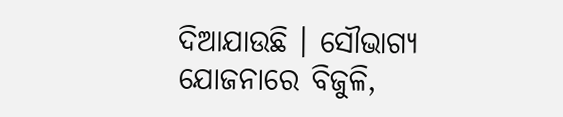ଦିଆଯାଉଛି । ସୌଭାଗ୍ୟ ଯୋଜନାରେ ବିଜୁଳି,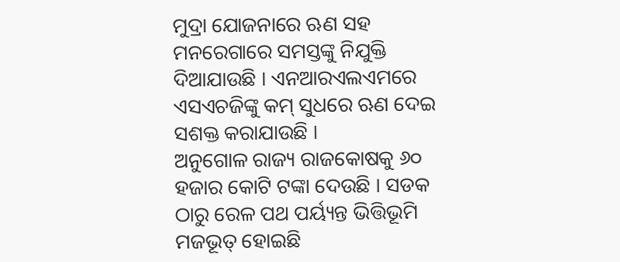ମୁଦ୍ରା ଯୋଜନାରେ ଋଣ ସହ ମନରେଗାରେ ସମସ୍ତଙ୍କୁ ନିଯୁକ୍ତି ଦିଆଯାଉଛି । ଏନଆରଏଲଏମରେ ଏସଏଚଜିଙ୍କୁ କମ୍ ସୁଧରେ ଋଣ ଦେଇ ସଶକ୍ତ କରାଯାଉଛି ।
ଅନୁଗୋଳ ରାଜ୍ୟ ରାଜକୋଷକୁ ୬୦ ହଜାର କୋଟି ଟଙ୍କା ଦେଉଛି । ସଡକ ଠାରୁ ରେଳ ପଥ ପର୍ୟ୍ୟନ୍ତ ଭିତ୍ତିଭୂମି ମଜଭୂତ୍ ହୋଇଛି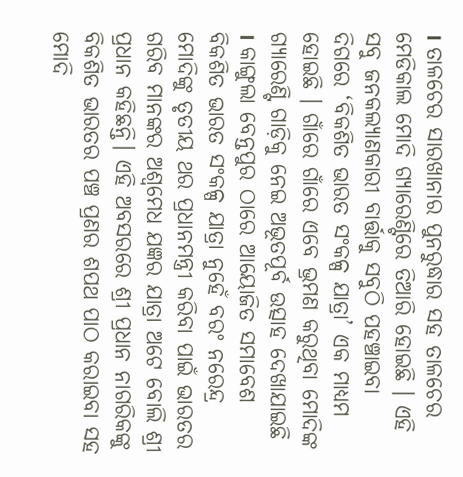। ତାଳଚେର ସାରଖାନାର ପୁନରୁଦ୍ଧାର ସହ ତାଳଚେର ମେଡିକାଲ ମୋଦି ଗ୍ୟାରେଣ୍ଟିରେ ତିଆରି ହୋଇଛି । ଏହି ସବୁ ଜନକଲ୍ୟାଣକାରୀ ବାର୍ତ୍ତାକୁ ସବୁଠି ପହଞ୍ଚାଇବା ଦିଗରେ ‘ବିକଶିତ ଭାରତ ସଂକଳ୍ପ ଯାତ୍ରା’ ଏକ ମାଧ୍ୟମ ହୋଇଛି । ଗାଁରେ ଗାଁରେ ଏବେ ଭ୍ରମଣ କରୁଥିବା ମୋଦିଙ୍କ ଗ୍ୟାରେଣ୍ଟି ଗାଡ଼ିକୁ ନେଇ ଅଭୂତପୂର୍ବ ଉତ୍ସାହ ଦେଖାଯାଇଛି । କାଙ୍ଗୁଲା ବେନ୍ତପୁର ଠାରେ ଆୟୋଜିତ ସମାବେଶ ବିକଶିତ ଭାରତ ସଂକଳ୍ପ ଯାତ୍ରା ନୁହେଁ ବରଂ ନରେନ୍ଦ୍ର ମୋଦିଙ୍କୁ ତୃତୀୟ ଥର ପ୍ରଧାନମନ୍ତ୍ରୀ କରିବା ପାଇଁ ଭାରତର ଗରିବ ମାନଙ୍କର ଅଶ୍ୱମେଧ ଯଜ୍ଞର ଯାତ୍ରା ଅଟେ ବୋଲି ଶ୍ରୀ ପ୍ରଧାନ କହିଛନ୍ତି। ଏହି ଅବସରରେ ଶ୍ରୀ ପ୍ରଧାନ ନାଗରିକଙ୍କୁ ବିକଶିତ ଭାରତର ପଞ୍ଚ ପ୍ରଣର ଶପଥ ପାଠ କରାଇବା ସହ ମୋଦି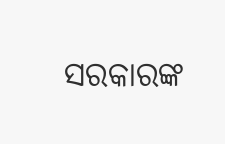ସରକାରଙ୍କ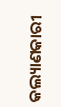କଲ୍ୟାଣକାରୀ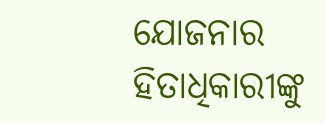ଯୋଜନାର ହିତାଧିକାରୀଙ୍କୁ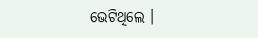ଭେଟିଥିଲେ ।